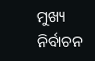ମୁଖ୍ୟ ନିର୍ବାଚନ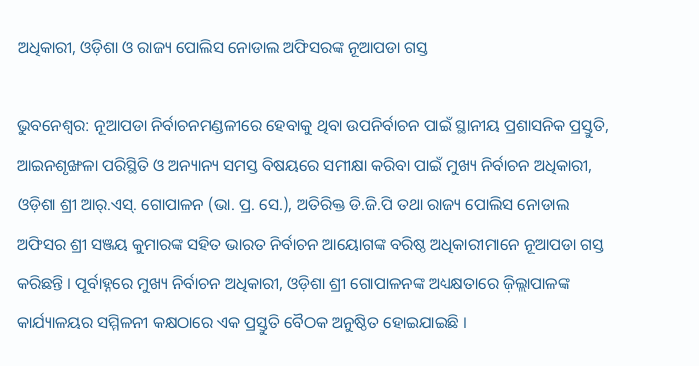ଅଧିକାରୀ, ଓଡ଼ିଶା ଓ ରାଜ୍ୟ ପୋଲିସ ନୋଡାଲ ଅଫିସରଙ୍କ ନୂଆପଡା ଗସ୍ତ

ଭୁବନେଶ୍ବର: ନୂଆପଡା ନିର୍ବାଚନମଣ୍ଡଳୀରେ ହେବାକୁ ଥିବା ଉପନିର୍ବାଚନ ପାଇଁ ସ୍ଥାନୀୟ ପ୍ରଶାସନିକ ପ୍ରସ୍ତୁତି, ଆଇନଶୃଙ୍ଖଳା ପରିସ୍ଥିତି ଓ ଅନ୍ୟାନ୍ୟ ସମସ୍ତ ବିଷୟରେ ସମୀକ୍ଷା କରିବା ପାଇଁ ମୁଖ୍ୟ ନିର୍ବାଚନ ଅଧିକାରୀ, ଓଡ଼ିଶା ଶ୍ରୀ ଆର୍.ଏସ୍. ଗୋପାଳନ (ଭା. ପ୍ର. ସେ.), ଅତିରିକ୍ତ ଡି.ଜି.ପି ତଥା ରାଜ୍ୟ ପୋଲିସ ନୋଡାଲ ଅଫିସର ଶ୍ରୀ ସଞ୍ଜୟ କୁମାରଙ୍କ ସହିତ ଭାରତ ନିର୍ବାଚନ ଆୟୋଗଙ୍କ ବରିଷ୍ଠ ଅଧିକାରୀମାନେ ନୂଆପଡା ଗସ୍ତ କରିଛନ୍ତି । ପୂର୍ବାହ୍ନରେ ମୁଖ୍ୟ ନିର୍ବାଚନ ଅଧିକାରୀ, ଓଡ଼ିଶା ଶ୍ରୀ ଗୋପାଳନଙ୍କ ଅଧ୍ୟକ୍ଷତାରେ ଜ଼ିଲ୍ଲାପାଳଙ୍କ କାର୍ଯ୍ୟାଳୟର ସମ୍ମିଳନୀ କକ୍ଷଠାରେ ଏକ ପ୍ରସ୍ତୁତି ବୈଠକ ଅନୁଷ୍ଠିତ ହୋଇଯାଇଛି ।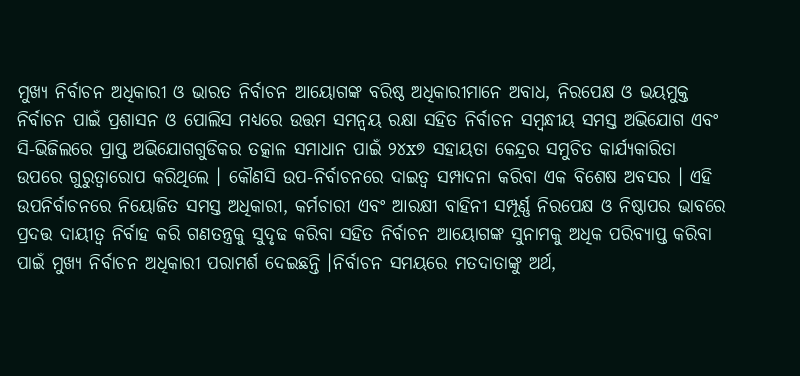ମୁଖ୍ୟ ନିର୍ବାଚନ ଅଧିକାରୀ ଓ ଭାରତ ନିର୍ବାଚନ ଆୟୋଗଙ୍କ ବରିଷ୍ଠ ଅଧିକାରୀମାନେ ଅବାଧ, ନିରପେକ୍ଷ ଓ ଭୟମୁକ୍ତ ନିର୍ବାଚନ ପାଇଁ ପ୍ରଶାସନ ଓ ପୋଲିସ ମଧ୍ୟରେ ଉତ୍ତମ ସମନ୍ଵୟ ରକ୍ଷା ସହିତ ନିର୍ବାଚନ ସମ୍ବନ୍ଧୀୟ ସମସ୍ତ ଅଭିଯୋଗ ଏବଂ ସି-ଭିଜିଲରେ ପ୍ରାପ୍ତ ଅଭିଯୋଗଗୁଡିକର ତତ୍କାଳ ସମାଧାନ ପାଇଁ ୨୪x୭ ସହାୟତା କେନ୍ଦ୍ରର ସମୁଚିତ କାର୍ଯ୍ୟକାରିତା ଉପରେ ଗୁରୁତ୍ୱାରୋପ କରିଥିଲେ । କୌଣସି ଉପ-ନିର୍ବାଚନରେ ଦାଇତ୍ୱ ସମ୍ପାଦନା କରିବା ଏକ ବିଶେଷ ଅବସର । ଏହି ଉପନିର୍ବାଚନରେ ନିୟୋଜିତ ସମସ୍ତ ଅଧିକାରୀ, କର୍ମଚାରୀ ଏବଂ ଆରକ୍ଷୀ ବାହିନୀ ସମ୍ପୂର୍ଣ୍ଣ ନିରପେକ୍ଷ ଓ ନିଷ୍ଠାପର ଭାବରେ ପ୍ରଦତ୍ତ ଦାୟୀତ୍ଵ ନିର୍ବାହ କରି ଗଣତନ୍ତ୍ରକୁ ସୁଦୃଢ କରିବା ସହିତ ନିର୍ବାଚନ ଆୟୋଗଙ୍କ ସୁନାମକୁ ଅଧିକ ପରିବ୍ୟାପ୍ତ କରିବା ପାଇଁ ମୁଖ୍ୟ ନିର୍ବାଚନ ଅଧିକାରୀ ପରାମର୍ଶ ଦେଇଛନ୍ତି ।ନିର୍ବାଚନ ସମୟରେ ମତଦାତାଙ୍କୁ ଅର୍ଥ,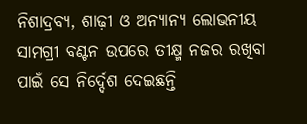ନିଶାଦ୍ରବ୍ୟ, ଶାଢ଼ୀ ଓ ଅନ୍ୟାନ୍ୟ ଲୋଭନୀୟ ସାମଗ୍ରୀ ବଣ୍ଟନ ଉପରେ ତୀକ୍ଷ୍ମ ନଜର ରଖିବା ପାଇଁ ସେ ନିର୍ଦ୍ଦେଶ ଦେଇଛନ୍ତି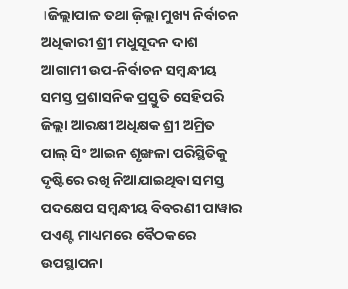।ଜିଲ୍ଲାପାଳ ତଥା ଜ଼ିଲ୍ଲା ମୁଖ୍ୟ ନିର୍ବାଚନ ଅଧିକାରୀ ଶ୍ରୀ ମଧୁସୂଦନ ଦାଶ ଆଗାମୀ ଉପ-ନିର୍ବାଚନ ସମ୍ବନ୍ଧୀୟ ସମସ୍ତ ପ୍ରଶାସନିକ ପ୍ରସ୍ତୁତି ସେହିପରି ଜିଲ୍ଲା ଆରକ୍ଷୀ ଅଧିକ୍ଷକ ଶ୍ରୀ ଅମ୍ରିତ ପାଲ୍ ସିଂ ଆଇନ ଶୃଙ୍ଖଳା ପରିସ୍ଥିତିକୁ ଦୃଷ୍ଟିରେ ରଖି ନିଆଯାଇଥିବା ସମସ୍ତ ପଦକ୍ଷେପ ସମ୍ବନ୍ଧୀୟ ବିବରଣୀ ପାୱାର ପଏଣ୍ଟ ମାଧ୍ୟମରେ ବୈଠକରେ ଉପସ୍ଥାପନା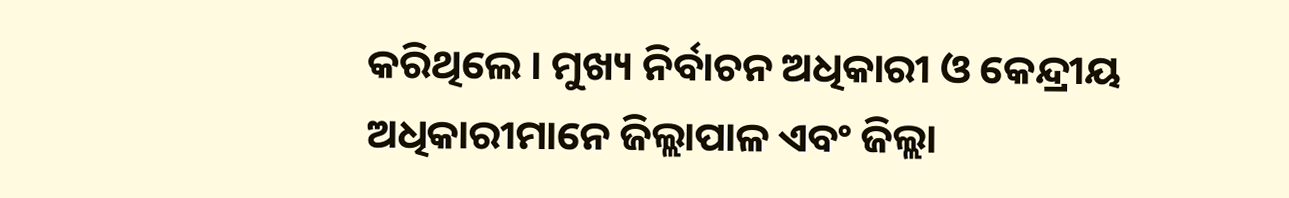କରିଥିଲେ । ମୁଖ୍ୟ ନିର୍ବାଚନ ଅଧିକାରୀ ଓ କେନ୍ଦ୍ରୀୟ ଅଧିକାରୀମାନେ ଜିଲ୍ଲାପାଳ ଏବଂ ଜିଲ୍ଲା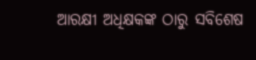ଆରକ୍ଷୀ ଅଧିକ୍ଷକଙ୍କ ଠାରୁ ସବିଶେଷ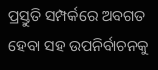ପ୍ରସ୍ତୁତି ସମ୍ପର୍କରେ ଅବଗତ ହେବା ସହ ଉପନିର୍ବାଚନକୁ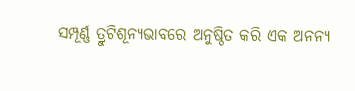ସମ୍ପୂର୍ଣ୍ଣ ତ୍ରୁଟିଶୂନ୍ୟଭାବରେ ଅନୁଷ୍ଠିତ କରି ଏକ ଅନନ୍ୟ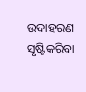ଉଦାହରଣ ସୃଷ୍ଟିକରିବା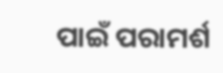ପାଇଁ ପରାମର୍ଶ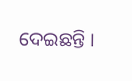ଦେଇଛନ୍ତି ।